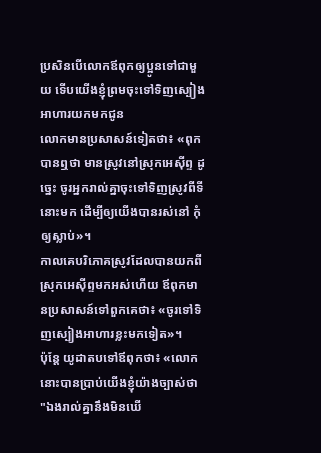ប្រសិនបើលោកឪពុកឲ្យប្អូនទៅជាមួយ ទើបយើងខ្ញុំព្រមចុះទៅទិញស្បៀងអាហារយកមកជូន
លោកមានប្រសាសន៍ទៀតថា៖ «ពុកបានឮថា មានស្រូវនៅស្រុកអេស៊ីព្ទ ដូច្នេះ ចូរអ្នករាល់គ្នាចុះទៅទិញស្រូវពីទីនោះមក ដើម្បីឲ្យយើងបានរស់នៅ កុំឲ្យស្លាប់»។
កាលគេបរិភោគស្រូវដែលបានយកពីស្រុកអេស៊ីព្ទមកអស់ហើយ ឪពុកមានប្រសាសន៍ទៅពួកគេថា៖ «ចូរទៅទិញស្បៀងអាហារខ្លះមកទៀត»។
ប៉ុន្ដែ យូដាតបទៅឪពុកថា៖ «លោកនោះបានប្រាប់យើងខ្ញុំយ៉ាងច្បាស់ថា "ឯងរាល់គ្នានឹងមិនឃើ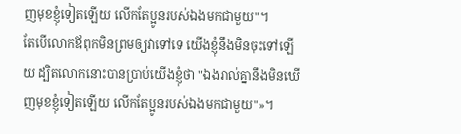ញមុខខ្ញុំទៀតឡើយ លើកតែប្អូនរបស់ឯងមកជាមួយ"។
តែបើលោកឪពុកមិនព្រមឲ្យវាទៅទេ យើងខ្ញុំនឹងមិនចុះទៅឡើយ ដ្បិតលោកនោះបានប្រាប់យើងខ្ញុំថា "ឯងរាល់គ្នានឹងមិនឃើញមុខខ្ញុំទៀតឡើយ លើកតែប្អូនរបស់ឯងមកជាមួយ"»។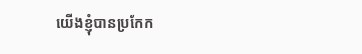យើងខ្ញុំបានប្រកែក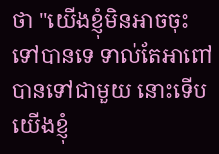ថា "យើងខ្ញុំមិនអាចចុះទៅបានទេ ទាល់តែអាពៅបានទៅជាមួយ នោះទើបយើងខ្ញុំ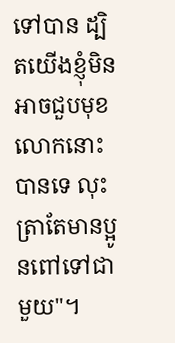ទៅបាន ដ្បិតយើងខ្ញុំមិនអាចជួបមុខលោកនោះបានទេ លុះត្រាតែមានប្អូនពៅទៅជាមួយ"។